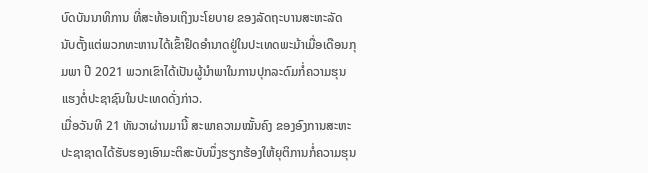ບົດບັນນາທິການ ທີ່ສະທ້ອນເຖິງນະໂຍບາຍ ຂອງລັດຖະບານສະຫະລັດ
ນັບຕັ້ງແຕ່ພວກທະຫານໄດ້ເຂົ້າຢຶດອຳນາດຢູ່ໃນປະເທດພະມ້າເມື່ອເດືອນກຸມພາ ປີ 2021 ພວກເຂົາໄດ້ເປັນຜູ້ນຳພາໃນການປຸກລະດົມກໍ່ຄວາມຮຸນແຮງຕໍ່ປະຊາຊົນໃນປະເທດດັ່ງກ່າວ.
ເມື່ອວັນທີ 21 ທັນວາຜ່ານມານີ້ ສະພາຄວາມໝັ້ນຄົງ ຂອງອົງການສະຫະປະຊາຊາດໄດ້ຮັບຮອງເອົາມະຕິສະບັບນຶ່ງຮຽກຮ້ອງໃຫ້ຍຸຕິການກໍ່ຄວາມຮຸນ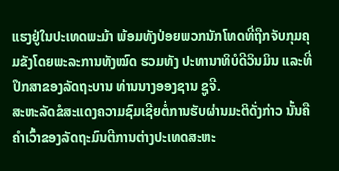ແຮງຢູ່ໃນປະເທດພະມ້າ ພ້ອມທັງປ່ອຍພວກນັກໂທດທີ່ຖືກຈັບກຸມຄຸມຂັງໂດຍພະລະການທັງໝົດ ຮວມທັງ ປະທານາທິບໍດີວິນມິນ ແລະທີ່ປຶກສາຂອງລັດຖະບານ ທ່ານນາງອອງຊານ ຊູຈີ.
ສະຫະລັດຂໍສະແດງຄວາມຊົມເຊີຍຕໍ່ການຮັບຜ່ານມະຕິດັ່ງກ່າວ ນັ້ນຄືຄຳເວົ້າຂອງລັດຖະມົນຕີການຕ່າງປະເທດສະຫະ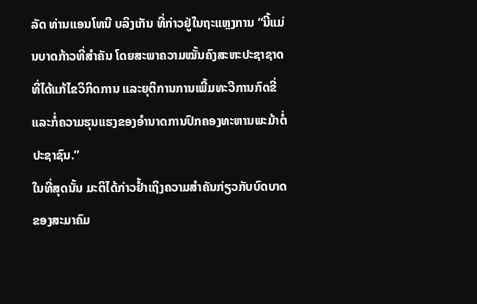ລັດ ທ່ານແອນໂທນີ ບລິງເກັນ ທີ່ກ່າວຢູ່ໃນຖະແຫຼງການ “ນີ້ແມ່ນບາດກ້າວທີ່ສຳຄັນ ໂດຍສະພາຄວາມໝັ້ນຄົງສະຫະປະຊາຊາດ ທີ່ໄດ້ແກ້ໄຂວິກິດການ ແລະຍຸຕິການການເພີ້ມທະວີການກົດຂີ່ແລະກໍ່ຄວາມຮຸນແຮງຂອງອຳນາດການປົກຄອງທະຫານພະມ້າຕໍ່ປະຊາຊົນ.”
ໃນທີ່ສຸດນັ້ນ ມະຕິໄດ້ກ່າວຢ້ຳເຖິງຄວາມສຳຄັນກ່ຽວກັບບົດບາດຂອງສະມາຄົມ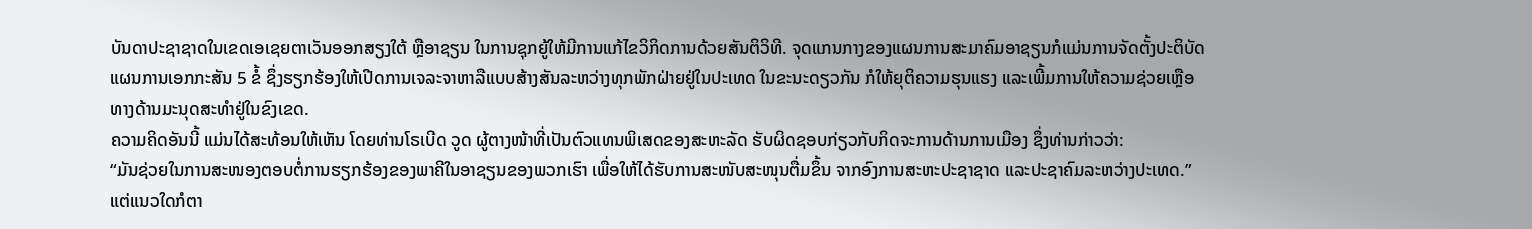ບັນດາປະຊາຊາດໃນເຂດເອເຊຍຕາເວັນອອກສຽງໃຕ້ ຫຼືອາຊຽນ ໃນການຊຸກຍູ້ໃຫ້ມີການແກ້ໄຂວິກິດການດ້ວຍສັນຕິວິທີ. ຈຸດແກນກາງຂອງແຜນການສະມາຄົມອາຊຽນກໍແມ່ນການຈັດຕັ້ງປະຕິບັດແຜນການເອກກະສັນ 5 ຂໍ້ ຊຶ່ງຮຽກຮ້ອງໃຫ້ເປີດການເຈລະຈາຫາລືແບບສ້າງສັນລະຫວ່າງທຸກພັກຝ່າຍຢູ່ໃນປະເທດ ໃນຂະນະດຽວກັນ ກໍໃຫ້ຍຸຕິຄວາມຮຸນແຮງ ແລະເພີ້ມການໃຫ້ຄວາມຊ່ວຍເຫຼືອທາງດ້ານມະນຸດສະທຳຢູ່ໃນຂົງເຂດ.
ຄວາມຄິດອັນນີ້ ແມ່ນໄດ້ສະທ້ອນໃຫ້ເຫັນ ໂດຍທ່ານໂຣເບີດ ວູດ ຜູ້ຕາງໜ້າທີ່ເປັນຕົວແທນພິເສດຂອງສະຫະລັດ ຮັບຜິດຊອບກ່ຽວກັບກິດຈະການດ້ານການເມືອງ ຊຶ່ງທ່ານກ່າວວ່າ:
“ມັນຊ່ວຍໃນການສະໜອງຕອບຕໍ່ການຮຽກຮ້ອງຂອງພາຄີໃນອາຊຽນຂອງພວກເຮົາ ເພື່ອໃຫ້ໄດ້ຮັບການສະໜັບສະໜຸນຕື່ມຂຶ້ນ ຈາກອົງການສະຫະປະຊາຊາດ ແລະປະຊາຄົມລະຫວ່າງປະເທດ.”
ແຕ່ແນວໃດກໍຕາ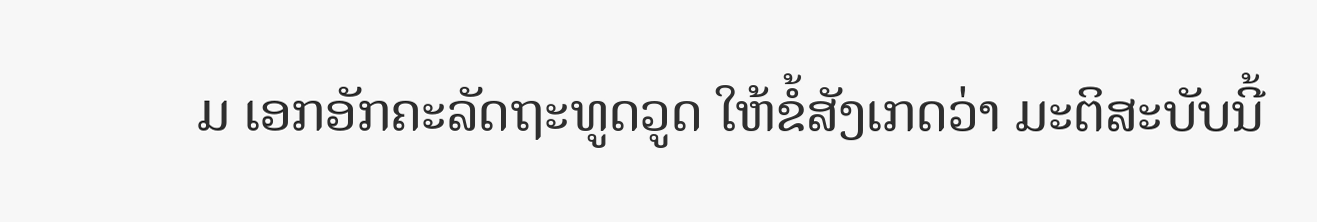ມ ເອກອັກຄະລັດຖະທູດວູດ ໃຫ້ຂໍ້ສັງເກດວ່າ ມະຕິສະບັບນີ້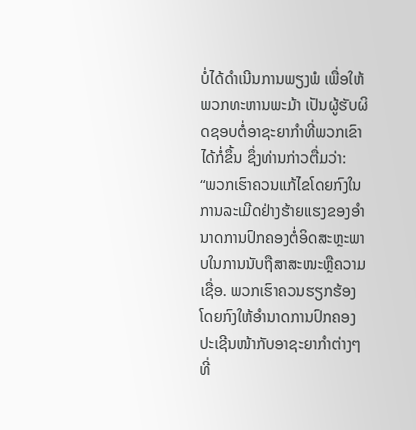ບໍ່ໄດ້ດຳເນີນການພຽງພໍ ເພື່ອໃຫ້ພວກທະຫານພະມ້າ ເປັນຜູ້ຮັບຜິດຊອບຕໍ່ອາຊະຍາກຳທີ່ພວກເຂົາໄດ້ກໍ່ຂຶ້ນ ຊຶ່ງທ່ານກ່າວຕື່ມວ່າ:
“ພວກເຮົາຄວນແກ້ໄຂໂດຍກົງໃນການລະເມີດຢ່າງຮ້າຍແຮງຂອງອຳນາດການປົກຄອງຕໍ່ອິດສະຫຼະພາບໃນການນັບຖືສາສະໜະຫຼືຄວາມເຊື່ອ. ພວກເຮົາຄວນຮຽກຮ້ອງໂດຍກົງໃຫ້ອຳນາດການປົກຄອງປະເຊີນໜ້າກັບອາຊະຍາກຳຕ່າງໆທີ່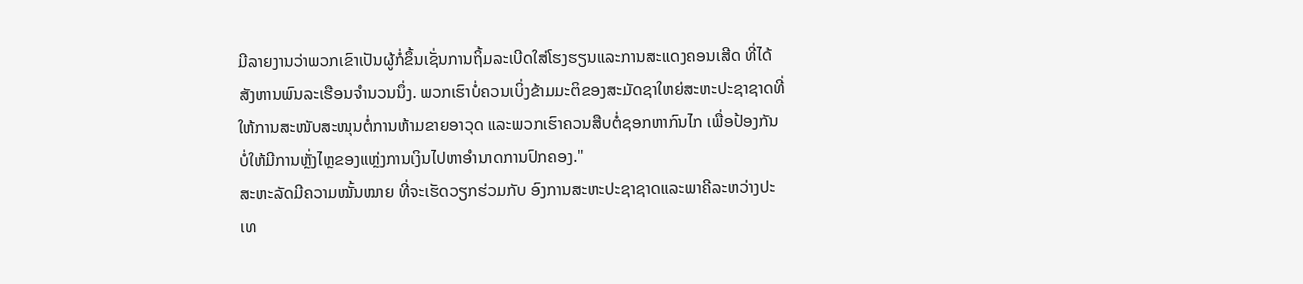ມີລາຍງານວ່າພວກເຂົາເປັນຜູ້ກໍ່ຂຶ້ນເຊັ່ນການຖິ້ມລະເບີດໃສ່ໂຮງຮຽນແລະການສະແດງຄອນເສີດ ທີ່ໄດ້ສັງຫານພົນລະເຮືອນຈຳນວນນຶ່ງ. ພວກເຮົາບໍ່ຄວນເບິ່ງຂ້າມມະຕິຂອງສະມັດຊາໃຫຍ່ສະຫະປະຊາຊາດທີ່ໃຫ້ການສະໜັບສະໜຸນຕໍ່ການຫ້າມຂາຍອາວຸດ ແລະພວກເຮົາຄວນສືບຕໍ່ຊອກຫາກົນໄກ ເພື່ອປ້ອງກັນບໍ່ໃຫ້ມີການຫຼັ່ງໄຫຼຂອງແຫຼ່ງການເງິນໄປຫາອຳນາດການປົກຄອງ."
ສະຫະລັດມີຄວາມໝັ້ນໝາຍ ທີ່ຈະເຮັດວຽກຮ່ວມກັບ ອົງການສະຫະປະຊາຊາດແລະພາຄີລະຫວ່າງປະເທ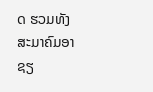ດ ຮວມທັງສະມາຄົມອາຊຽ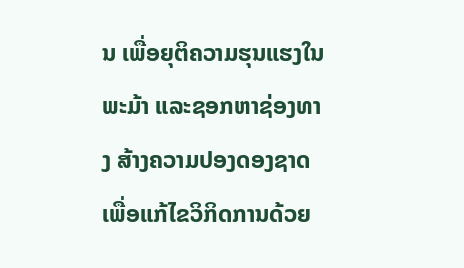ນ ເພື່ອຍຸຕິຄວາມຮຸນແຮງໃນພະມ້າ ແລະຊອກຫາຊ່ອງທາງ ສ້າງຄວາມປອງດອງຊາດ ເພື່ອແກ້ໄຂວິກິດການດ້ວຍ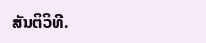ສັນຕິວິທີ.